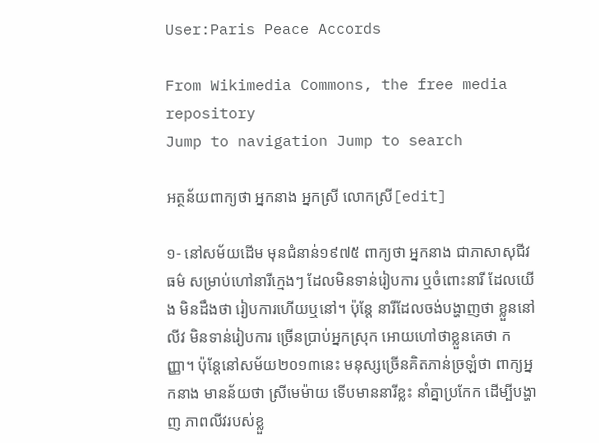User:Paris Peace Accords

From Wikimedia Commons, the free media repository
Jump to navigation Jump to search

អត្ថន័យពាក្យថា អ្នកនាង អ្នកស្រី លោកស្រី[edit]

១- នៅសម័យដើម មុនជំនាន់១៩៧៥ ពាក្យថា អ្នកនាង ជាភាសាសុជីវធម៌ សម្រាប់ហៅនារីក្មេងៗ ដែលមិនទាន់រៀបការ ឬចំពោះនារី ដែលយើង មិនដឹងថា រៀបការហើយឬនៅ។ ប៉ុន្តែ នារីដែលចង់បង្ហាញថា ខ្លួននៅលីវ មិនទាន់រៀបការ ច្រើនប្រាប់អ្នកស្រុក អោយហៅថាខ្លួនគេថា កញ្ញា។ ប៉ុន្តែនៅសម័យ២០១៣នេះ មនុស្សច្រើនគិតភាន់ច្រឡំថា ពាក្យអ្នកនាង មានន័យថា ស្រីមេម៉ាយ ទើបមាននារីខ្លះ នាំគ្នាប្រកែក ដើម្បីបង្ហាញ ភាពលីវរបស់ខ្លួ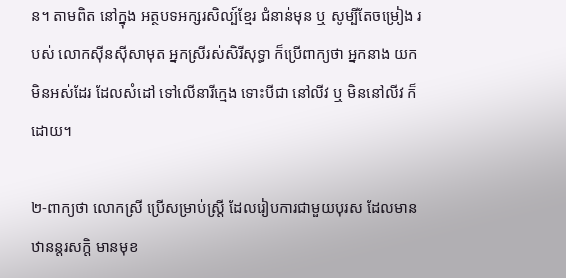ន។ តាមពិត នៅក្នុង អត្ថបទអក្សរសិល្ប៍ខ្មែរ ជំនាន់មុន ឬ សូម្បីតែចម្រៀង របស់ លោកស៊ីនស៊ីសាមុត អ្នកស្រីរស់សិរីសុទ្ធា ក៏ប្រើពាក្យថា អ្នកនាង យកមិនអស់ដែរ ដែលសំដៅ ទៅលើនារីក្មេង ទោះបីជា នៅលីវ ឬ មិននៅលីវ ក៏ដោយ។

២-ពាក្យថា លោកស្រី ប្រើសម្រាប់ស្ត្រី ដែលរៀបការជាមួយបុរស ដែលមាន ឋានន្តរសក្តិ មានមុខ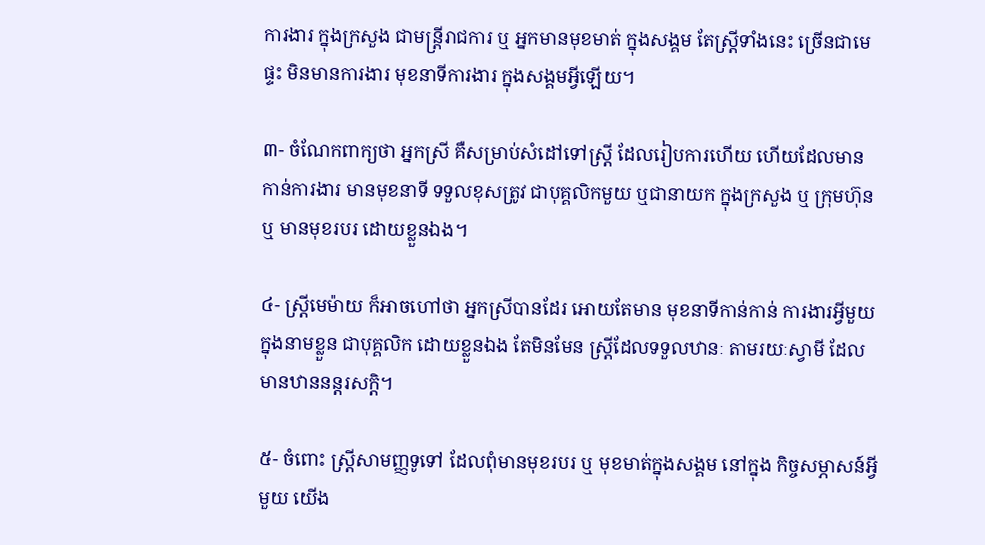ការងារ ក្នុងក្រសួង ជាមន្ត្រីរាជការ ឬ អ្នកមានមុខមាត់ ក្នុងសង្គម តែស្ត្រីទាំងនេះ ច្រើនជាមេផ្ទះ មិនមានការងារ មុខនាទីការងារ ក្នុងសង្គមអ្វីឡើយ។

៣- ចំណែកពាក្យថា អ្នកស្រី គឺសម្រាប់សំដៅទៅស្ត្រី ដែលរៀបការហើយ ហើយដែលមាន កាន់ការងារ មានមុខនាទី ទទួលខុសត្រូវ ជាបុគ្គលិកមួយ ឬជានាយក ក្នុងក្រសួង ឬ ក្រុមហ៊ុន ឬ មានមុខរបរ ដោយខ្លួនឯង។

៤- ស្ត្រីមេម៉ាយ ក៏អាចហៅថា អ្នកស្រីបានដែរ អោយតែមាន មុខនាទីកាន់កាន់ ការងារអ្វីមួយ ក្នុងនាមខ្លួន ជាបុគ្គលិក ដោយខ្លួនឯង តែមិនមែន ស្ត្រីដែលទទួលឋានៈ តាមរយៈស្វាមី ដែលមានឋាននន្តរសក្តិ។

៥- ចំពោះ ស្ត្រីសាមញ្ញទូទៅ ដែលពុំមានមុខរបរ ឬ មុខមាត់ក្នុងសង្គម នៅក្នុង កិច្ចសម្ភាសន៍អ្វីមួយ យើង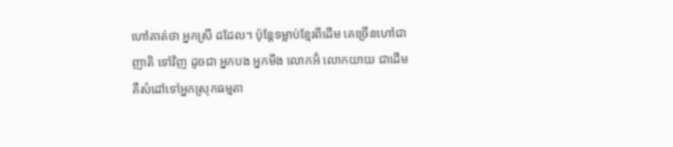ហៅគាត់ថា អ្នកស្រី ដដែល។ ប៉ុន្តែទម្លាប់ខ្មែរពីដើម គេច្រើនហៅជាញាតិ ទៅវិញ ដូចជា អ្នកបង អ្នកមីង លោកអ៊ំ លោកយាយ ជាដើម គឺសំដៅទៅអ្នកស្រុកធម្មតា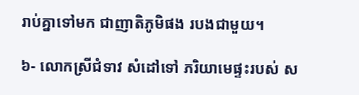រាប់គ្នាទៅមក ជាញាតិភូមិផង របងជាមួយ។

៦- លោកស្រីជំទាវ សំដៅទៅ ភរិយាមេផ្ទះរបស់ ស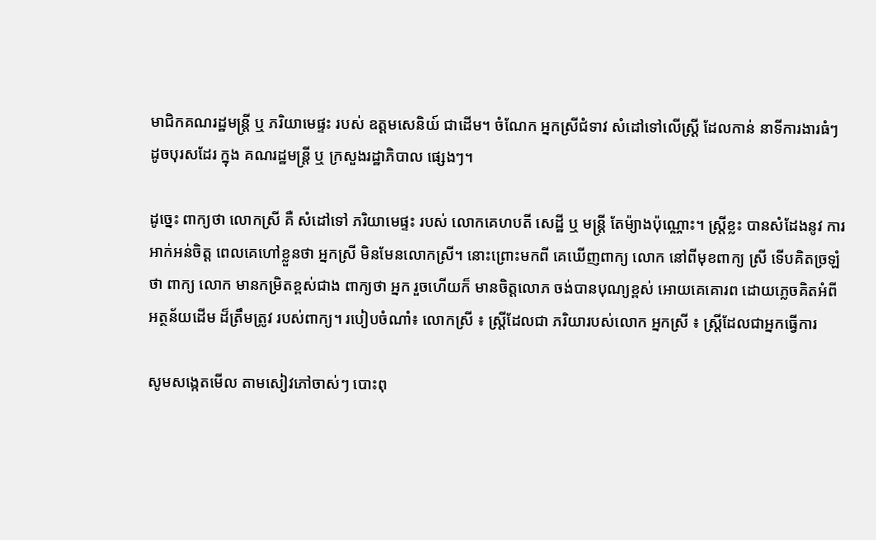មាជិកគណរដ្ឋមន្ត្រី ឬ ភរិយាមេផ្ទះ របស់ ឧត្តមសេនិយ៍ ជាដើម។ ចំណែក អ្នកស្រីជំទាវ សំដៅទៅលើស្ត្រី ដែលកាន់ នាទីការងារធំៗ ដូចបុរសដែរ ក្នុង គណរដ្ឋមន្ត្រី ឬ ក្រសួងរដ្ឋាភិបាល ផ្សេងៗ។

ដូច្នេះ ពាក្យថា លោកស្រី គឺ សំដៅទៅ ភរិយាមេផ្ទះ របស់ លោកគេហបតី សេដ្ឋី ឬ មន្ត្រី តែម៉្យាងប៉ុណ្ណោះ។ ស្រី្តខ្លះ បានសំដែងនូវ ការអាក់អន់ចិត្ត ពេលគេហៅខ្លួនថា អ្នកស្រី មិនមែនលោកស្រី។ នោះព្រោះមកពី គេឃើញពាក្យ លោក នៅពីមុខពាក្យ ស្រី ទើបគិតច្រឡំថា ពាក្យ លោក មានកម្រិតខ្ពស់ជាង ពាក្យថា អ្នក រួចហើយក៏ មានចិត្តលោភ ចង់បានបុណ្យខ្ពស់ អោយគេគោរព ដោយភ្លេចគិតអំពី អត្ថន័យដើម ដ៏ត្រឹមត្រូវ របស់ពាក្យ។ របៀបចំណាំ៖ លោកស្រី ៖ ស្ត្រីដែលជា ភរិយារបស់លោក អ្នកស្រី ៖ ស្រ្តីដែលជាអ្នកធ្វើការ

សូមសង្កេតមើល តាមសៀវភៅចាស់ៗ បោះពុ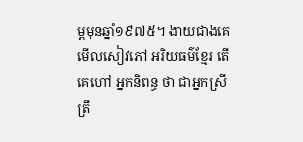ម្ពមុនឆ្នាំ១៩៧៥។ ងាយជាងគេ មើលសៀវភៅ អរិយធម៌ខ្មែរ តើ គេហៅ អ្នកនិពន្ធ ថា ជាអ្នកស្រី ត្រឹ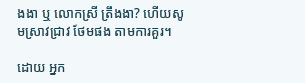ងងា ឬ លោកស្រី ត្រឹងងា? ហើយសូមស្រាវជ្រាវ ថែមផង តាមការគួរ។

ដោយ អ្នក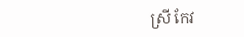ស្រី កែវ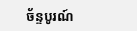ច័ន្ទបូរណ៍